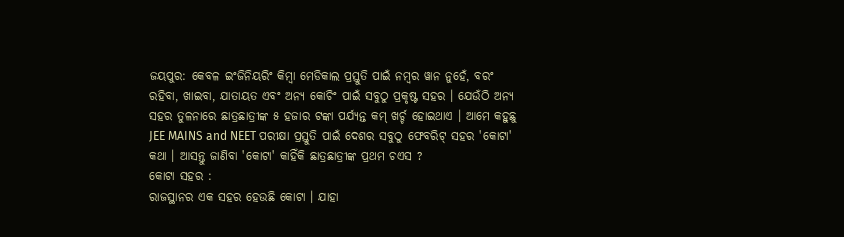ଜୟପୁର: କେବଳ ଇଂଜିନିୟରିଂ କିମ୍ବା ମେଡିକାଲ ପ୍ରସ୍ତୁତି ପାଇଁ ନମ୍ବର ୱାନ ନୁହେଁ, ବରଂ ରହିବା, ଖାଇବା, ଯାତାୟତ ଏବଂ ଅନ୍ୟ କୋଚିଂ ପାଇଁ ସବୁଠୁ ପ୍ରକୃଷ୍ଟ ସହର । ଯେଉଁଠି ଅନ୍ୟ ସହର ତୁଳନାରେ ଛାତ୍ରଛାତ୍ରୀଙ୍କ ୫ ହଜାର ଟଙ୍କା ପର୍ଯ୍ୟନ୍ତ କମ୍ ଖର୍ଚ୍ଚ ହୋଇଥାଏ । ଆମେ କହୁଛୁ JEE MAINS and NEET ପରୀକ୍ଷା ପ୍ରସ୍ତୁତି ପାଇଁ ଦେଶର ସବୁଠୁ ଫେବରିଟ୍ ସହର 'କୋଟା' କଥା । ଆସନ୍ତୁ ଜାଣିବା 'କୋଟା' କାହିଁକି ଛାତ୍ରଛାତ୍ରୀଙ୍କ ପ୍ରଥମ ଚଏସ ?
କୋଟା ସହର :
ରାଜସ୍ଥାନର ଏକ ସହର ହେଉଛି କୋଟା । ଯାହା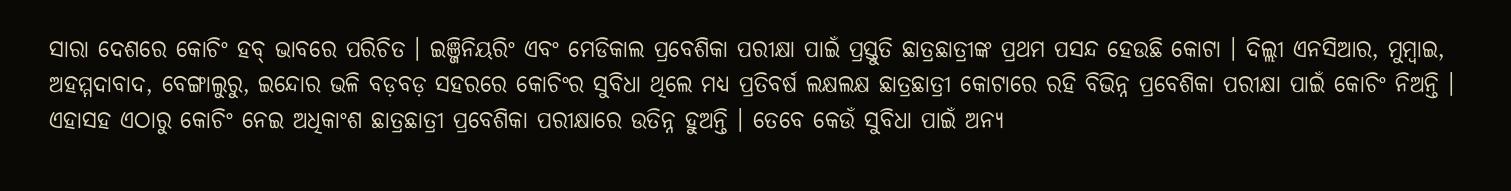ସାରା ଦେଶରେ କୋଚିଂ ହବ୍ ଭାବରେ ପରିଚିତ । ଇଞ୍ଜିନିୟରିଂ ଏବଂ ମେଡିକାଲ ପ୍ରବେଶିକା ପରୀକ୍ଷା ପାଇଁ ପ୍ରସ୍ତୁତି ଛାତ୍ରଛାତ୍ରୀଙ୍କ ପ୍ରଥମ ପସନ୍ଦ ହେଉଛି କୋଟା । ଦିଲ୍ଲୀ ଏନସିଆର, ମୁମ୍ବାଇ, ଅହମ୍ମଦାବାଦ, ବେଙ୍ଗାଲୁରୁ, ଇନ୍ଦୋର ଭଳି ବଡ଼ବଡ଼ ସହରରେ କୋଚିଂର ସୁବିଧା ଥିଲେ ମଧ୍ୟ ପ୍ରତିବର୍ଷ ଲକ୍ଷଲକ୍ଷ ଛାତ୍ରଛାତ୍ରୀ କୋଟାରେ ରହି ବିଭିନ୍ନ ପ୍ରବେଶିକା ପରୀକ୍ଷା ପାଇଁ କୋଚିଂ ନିଅନ୍ତି । ଏହାସହ ଏଠାରୁ କୋଚିଂ ନେଇ ଅଧିକାଂଶ ଛାତ୍ରଛାତ୍ରୀ ପ୍ରବେଶିକା ପରୀକ୍ଷାରେ ଉତିନ୍ନ ହୁଅନ୍ତି । ତେବେ କେଉଁ ସୁବିଧା ପାଇଁ ଅନ୍ୟ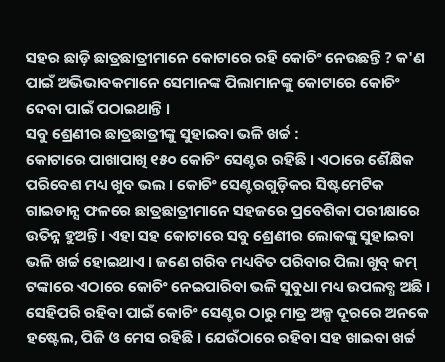ସହର ଛାଡ଼ି ଛାତ୍ରଛାତ୍ରୀମାନେ କୋଟାରେ ରହି କୋଚିଂ ନେଉଛନ୍ତି ? କ'ଣ ପାଇଁ ଅଭିଭାବକମାନେ ସେମାନଙ୍କ ପିଲାମାନଙ୍କୁ କୋଟାରେ କୋଚିଂ ଦେବା ପାଇଁ ପଠାଇଥାନ୍ତି ।
ସବୁ ଶ୍ରେଣୀର ଛାତ୍ରଛାତ୍ରୀଙ୍କୁ ସୁହାଇବା ଭଳି ଖର୍ଚ୍ଚ :
କୋଟାରେ ପାଖାପାଖି ୧୫୦ କୋଚିଂ ସେଣ୍ଟର ରହିଛି । ଏଠାରେ ଶୈକ୍ଷିକ ପରିବେଶ ମଧ୍ୟ ଖୁବ ଭଲ । କୋଚିଂ ସେଣ୍ଟରଗୁଡ଼ିକର ସିଷ୍ଟମେଟିକ ଗାଇଡାନ୍ସ ଫଳରେ ଛାତ୍ରଛାତ୍ରୀମାନେ ସହଜରେ ପ୍ରବେଶିକା ପରୀକ୍ଷାରେ ଉତିନ୍ନ ହୁଅନ୍ତି । ଏହା ସହ କୋଟାରେ ସବୁ ଶ୍ରେଣୀର ଲୋକଙ୍କୁ ସୁହାଇବା ଭଳି ଖର୍ଚ୍ଚ ହୋଇଥାଏ । ଜଣେ ଗରିବ ମଧ୍ୟବିତ ପରିବାର ପିଲା ଖୁବ୍ କମ୍ ଟଙ୍କାରେ ଏଠାରେ କୋଚିଂ ନେଇପାରିବା ଭଳି ସୁବୁଧା ମଧ୍ୟ ଉପଲବ୍ଧ ଅଛି । ସେହିପରି ରହିବା ପାଇଁ କୋଚିଂ ସେଣ୍ଟର ଠାରୁ ମାତ୍ର ଅଳ୍ପ ଦୂରରେ ଅନକେ ହଷ୍ଟେଲ, ପିଜି ଓ ମେସ ରହିଛି । ଯେଉଁଠାରେ ରହିବା ସହ ଖାଇବା ଖର୍ଚ୍ଚ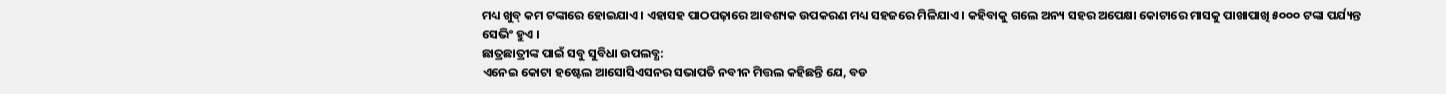ମଧ୍ୟ ଖୁବ୍ କମ ଟଙ୍କାରେ ହୋଇଯାଏ । ଏହାସହ ପାଠପଢ଼ାରେ ଆବଶ୍ୟକ ଉପକରଣ ମଧ୍ୟ ସହଜରେ ମିଳିଯାଏ । କହିବାକୁ ଗଲେ ଅନ୍ୟ ସହର ଅପେକ୍ଷା କୋଟାରେ ମାସକୁ ପାଖାପାଖି ୫୦୦୦ ଟଙ୍କା ପର୍ଯ୍ୟନ୍ତ ସେଭିଂ ହୁଏ ।
ଛାତ୍ରଛାତ୍ରୀଙ୍କ ପାଇଁ ସବୁ ସୁବିଧା ଉପଲବ୍ଧ:
ଏନେଇ କୋଟା ହଷ୍ଟେଲ ଆସୋସିଏସନର ସଭାପତି ନବୀନ ମିତ୍ତଲ କହିଛନ୍ତି ଯେ, ବଡ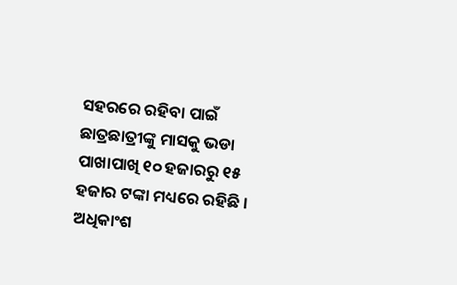ସହରରେ ରହିବା ପାଇଁ ଛାତ୍ରଛାତ୍ରୀଙ୍କୁ ମାସକୁ ଭଡା ପାଖାପାଖି ୧୦ ହଜାରରୁ ୧୫ ହଜାର ଟଙ୍କା ମଧ୍ୟରେ ରହିଛି । ଅଧିକାଂଶ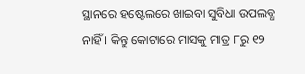ସ୍ଥାନରେ ହଷ୍ଟେଲରେ ଖାଇବା ସୁବିଧା ଉପଲବ୍ଧ ନାହିଁ । କିନ୍ତୁ କୋଟାରେ ମାସକୁ ମାତ୍ର ୮ରୁ ୧୨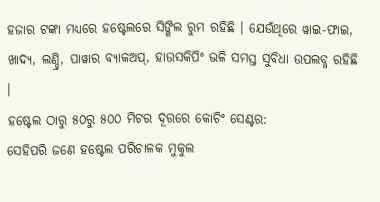ହଜାର ଟଙ୍କା ମଧ୍ୟରେ ହଷ୍ଟେଲରେ ସିଙ୍ଗିଲ ରୁମ ରହିଛି । ଯେଉଁଥିରେ ୱାଇ-ଫାଇ, ଖାଦ୍ୟ, ଲଣ୍ଡ୍ରି, ପାୱାର ବ୍ୟାକଅପ୍, ହାଉସକିପିଂ ଭଳି ସମସ୍ତ ସୁବିଧା ଉପଲବ୍ଧ ରହିଛି ।
ହଷ୍ଟେଲ ଠାରୁ ୫୦ରୁ ୫୦୦ ମିଟର ଦୂରରେ କୋଚିଂ ସେଣ୍ଟର:
ସେହିପରି ଜଣେ ହଷ୍ଟେଲ ପରିଚାଳକ ମୁକୁଲ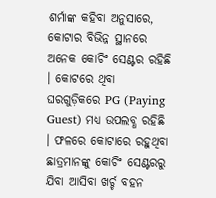ଶର୍ମାଙ୍କ କହିବା ଅନୁସାରେ, କୋଟାର ବିଭିନ୍ନ ସ୍ଥାନରେ ଅନେକ କୋଚିଂ ସେଣ୍ଟର ରହିଛି । କୋଟରେ ଥିବା ଘରଗୁଡ଼ିକରେ PG (Paying Guest) ମଧ୍ୟ ଉପଲବ୍ଧ ରହିଛି । ଫଳରେ କୋଟାରେ ରହୁଥିବା ଛାତ୍ରମାନଙ୍କୁ କୋଚିଂ ସେଣ୍ଟରରୁ ଯିବା ଆସିବା ଖର୍ଚ୍ଚ ବହନ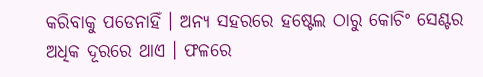କରିବାକୁ ପଡେନାହିଁ । ଅନ୍ୟ ସହରରେ ହଷ୍ଟେଲ ଠାରୁ କୋଚିଂ ସେଣ୍ଟର ଅଧିକ ଦୂରରେ ଥାଏ । ଫଳରେ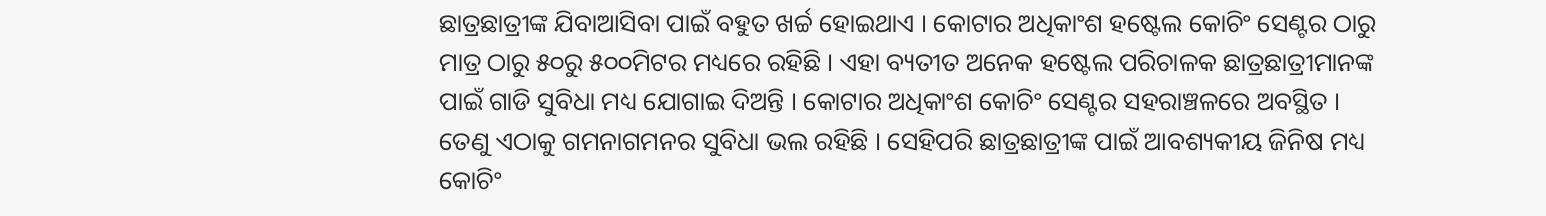ଛାତ୍ରଛାତ୍ରୀଙ୍କ ଯିବାଆସିବା ପାଇଁ ବହୁତ ଖର୍ଚ୍ଚ ହୋଇଥାଏ । କୋଟାର ଅଧିକାଂଶ ହଷ୍ଟେଲ କୋଚିଂ ସେଣ୍ଟର ଠାରୁ ମାତ୍ର ଠାରୁ ୫୦ରୁ ୫୦୦ମିଟର ମଧ୍ୟରେ ରହିଛି । ଏହା ବ୍ୟତୀତ ଅନେକ ହଷ୍ଟେଲ ପରିଚାଳକ ଛାତ୍ରଛାତ୍ରୀମାନଙ୍କ ପାଇଁ ଗାଡି ସୁବିଧା ମଧ୍ୟ ଯୋଗାଇ ଦିଅନ୍ତି । କୋଟାର ଅଧିକାଂଶ କୋଚିଂ ସେଣ୍ଟର ସହରାଞ୍ଚଳରେ ଅବସ୍ଥିତ । ତେଣୁ ଏଠାକୁ ଗମନାଗମନର ସୁବିଧା ଭଲ ରହିଛି । ସେହିପରି ଛାତ୍ରଛାତ୍ରୀଙ୍କ ପାଇଁ ଆବଶ୍ୟକୀୟ ଜିନିଷ ମଧ୍ୟ କୋଚିଂ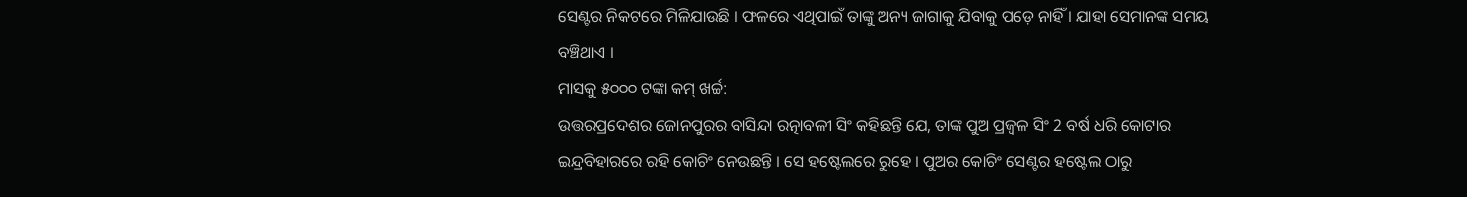ସେଣ୍ଟର ନିକଟରେ ମିଳିଯାଉଛି । ଫଳରେ ଏଥିପାଇଁ ତାଙ୍କୁ ଅନ୍ୟ ଜାଗାକୁ ଯିବାକୁ ପଡ଼େ ନାହିଁ । ଯାହା ସେମାନଙ୍କ ସମୟ ବଞ୍ଚିଥାଏ ।
ମାସକୁ ୫୦୦୦ ଟଙ୍କା କମ୍ ଖର୍ଚ୍ଚ:
ଉତ୍ତରପ୍ରଦେଶର ଜୋନପୁରର ବାସିନ୍ଦା ରତ୍ନାବଳୀ ସିଂ କହିଛନ୍ତି ଯେ, ତାଙ୍କ ପୁଅ ପ୍ରଜ୍ବଳ ସିଂ 2 ବର୍ଷ ଧରି କୋଟାର ଇନ୍ଦ୍ରବିହାରରେ ରହି କୋଚିଂ ନେଉଛନ୍ତି । ସେ ହଷ୍ଟେଲରେ ରୁହେ । ପୁଅର କୋଚିଂ ସେଣ୍ଟର ହଷ୍ଟେଲ ଠାରୁ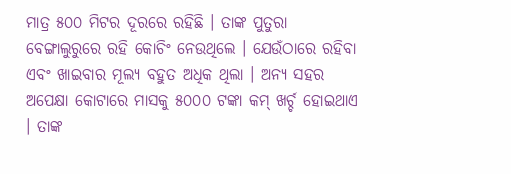ମାତ୍ର ୫୦୦ ମିଟର ଦୂରରେ ରହିଛି । ତାଙ୍କ ପୁତୁରା ବେଙ୍ଗାଲୁରୁରେ ରହି କୋଚିଂ ନେଉଥିଲେ । ଯେଉଁଠାରେ ରହିବା ଏବଂ ଖାଇବାର ମୂଲ୍ୟ ବହୁତ ଅଧିକ ଥିଲା । ଅନ୍ୟ ସହର ଅପେକ୍ଷା କୋଟାରେ ମାସକୁ ୫୦୦୦ ଟଙ୍କା କମ୍ ଖର୍ଚ୍ଚ ହୋଇଥାଏ । ତାଙ୍କ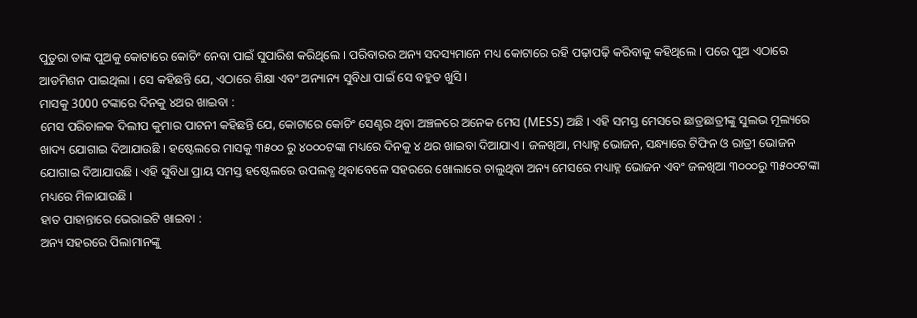ପୁତୁରା ତାଙ୍କ ପୁଅକୁ କୋଟାରେ କୋଚିଂ ନେବା ପାଇଁ ସୁପାରିଶ କରିଥିଲେ । ପରିବାରର ଅନ୍ୟ ସଦସ୍ୟମାନେ ମଧ୍ୟ କୋଟାରେ ରହି ପଢ଼ାପଢ଼ି କରିବାକୁ କହିଥିଲେ । ପରେ ପୁଅ ଏଠାରେ ଆଡମିଶନ ପାଇଥିଲା । ସେ କହିଛନ୍ତି ଯେ, ଏଠାରେ ଶିକ୍ଷା ଏବଂ ଅନ୍ୟାନ୍ୟ ସୁବିଧା ପାଇଁ ସେ ବହୁତ ଖୁସି ।
ମାସକୁ 3000 ଟଙ୍କାରେ ଦିନକୁ ୪ଥର ଖାଇବା :
ମେସ ପରିଚାଳକ ଦିଲୀପ କୁମାର ପାଟନୀ କହିଛନ୍ତି ଯେ, କୋଟାରେ କୋଚିଂ ସେଣ୍ଟର ଥିବା ଅଞ୍ଚଳରେ ଅନେକ ମେସ (MESS) ଅଛି । ଏହି ସମସ୍ତ ମେସରେ ଛାତ୍ରଛାତ୍ରୀଙ୍କୁ ସୁଲଭ ମୂଲ୍ୟରେ ଖାଦ୍ୟ ଯୋଗାଇ ଦିଆଯାଉଛି । ହଷ୍ଟେଲରେ ମାସକୁ ୩୫୦୦ ରୁ ୪୦୦୦ଟଙ୍କା ମଧ୍ୟରେ ଦିନକୁ ୪ ଥର ଖାଇବା ଦିଆଯାଏ । ଜଳଖିଆ, ମଧ୍ୟାହ୍ନ ଭୋଜନ, ସନ୍ଧ୍ୟାରେ ଟିଫିନ ଓ ରାତ୍ରୀ ଭୋଜନ ଯୋଗାଇ ଦିଆଯାଉଛି । ଏହି ସୁବିଧା ପ୍ରାୟ ସମସ୍ତ ହଷ୍ଟେଲରେ ଉପଲବ୍ଧ ଥିବାବେଳେ ସହରରେ ଖୋଲାରେ ଚାଲୁଥିବା ଅନ୍ୟ ମେସରେ ମଧ୍ୟାହ୍ନ ଭୋଜନ ଏବଂ ଜଳଖିଆ ୩୦୦୦ରୁ ୩୫୦୦ଟଙ୍କା ମଧ୍ୟରେ ମିଳାଯାଉଛି ।
ହାତ ପାହାନ୍ତାରେ ଭେରାଇଟି ଖାଇବା :
ଅନ୍ୟ ସହରରେ ପିଲାମାନଙ୍କୁ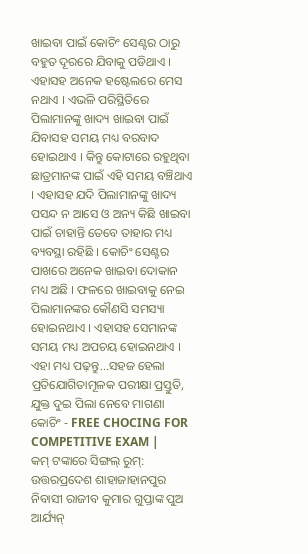ଖାଇବା ପାଇଁ କୋଚିଂ ସେଣ୍ଟର ଠାରୁ ବହୁତ ଦୂରରେ ଯିବାକୁ ପଡିଥାଏ । ଏହାସହ ଅନେକ ହଷ୍ଟେଲରେ ମେସ ନଥାଏ । ଏଭଳି ପରିସ୍ଥିତିରେ ପିଲାମାନଙ୍କୁ ଖାଦ୍ୟ ଖାଇବା ପାଇଁ ଯିବାସହ ସମୟ ମଧ୍ୟ ବରବାଦ ହୋଇଥାଏ । କିନ୍ତୁ କୋଟାରେ ରହୁଥିବା ଛାତ୍ରମାନଙ୍କ ପାଇଁ ଏହି ସମୟ ବଞ୍ଚିଥାଏ । ଏହାସହ ଯଦି ପିଲାମାନଙ୍କୁ ଖାଦ୍ୟ ପସନ୍ଦ ନ ଆସେ ଓ ଅନ୍ୟ କିଛି ଖାଇବା ପାଇଁ ଚାହାନ୍ତି ତେବେ ତାହାର ମଧ୍ୟ ବ୍ୟବସ୍ଥା ରହିଛି । କୋଚିଂ ସେଣ୍ଟର ପାଖରେ ଅନେକ ଖାଇବା ଦୋକାନ ମଧ୍ୟ ଅଛି । ଫଳରେ ଖାଇବାକୁ ନେଇ ପିଲାମାନଙ୍କର କୌଣସି ସମସ୍ୟା ହୋଇନଥାଏ । ଏହାସହ ସେମାନଙ୍କ ସମୟ ମଧ୍ୟ ଅପଚୟ ହୋଇନଥାଏ ।
ଏହା ମଧ୍ୟ ପଢ଼ନ୍ତୁ...ସହଜ ହେଲା ପ୍ରତିଯୋଗିତାମୂଳକ ପରୀକ୍ଷା ପ୍ରସ୍ତୁତି, ଯୁକ୍ତ ଦୁଇ ପିଲା ନେବେ ମାଗଣା କୋଚିଂ - FREE CHOCING FOR COMPETITIVE EXAM |
କମ୍ ଟଙ୍କାରେ ସିଙ୍ଗଲ୍ ରୁମ୍:
ଉତ୍ତରପ୍ରଦେଶ ଶାହାଜାହାନପୁର ନିବାସୀ ରାଜୀବ କୁମାର ଗୁପ୍ତାଙ୍କ ପୁଅ ଆର୍ଯ୍ୟନ୍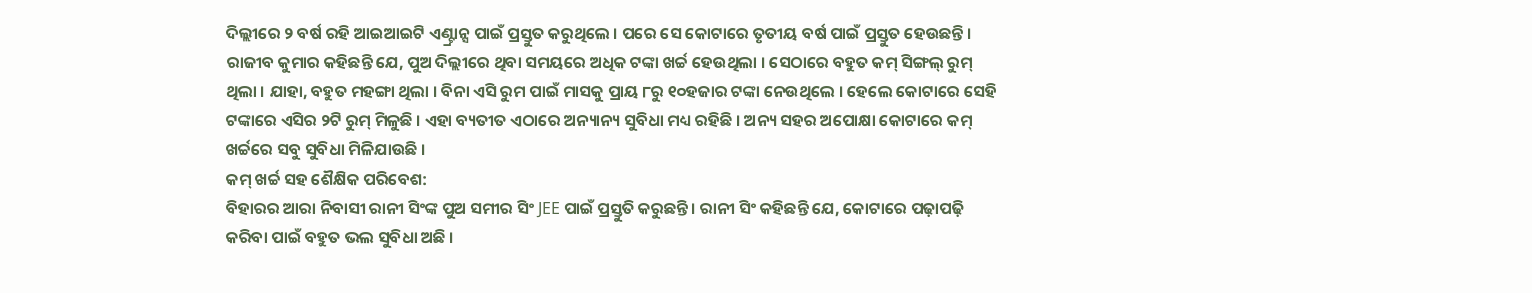ଦିଲ୍ଲୀରେ ୨ ବର୍ଷ ରହି ଆଇଆଇଟି ଏଣ୍ଟ୍ରାନ୍ସ ପାଇଁ ପ୍ରସ୍ତୁତ କରୁଥିଲେ । ପରେ ସେ କୋଟାରେ ତୃତୀୟ ବର୍ଷ ପାଇଁ ପ୍ରସ୍ତୁତ ହେଉଛନ୍ତି । ରାଜୀବ କୁମାର କହିଛନ୍ତି ଯେ, ପୁଅ ଦିଲ୍ଲୀରେ ଥିବା ସମୟରେ ଅଧିକ ଟଙ୍କା ଖର୍ଚ୍ଚ ହେଉଥିଲା । ସେଠାରେ ବହୁତ କମ୍ ସିଙ୍ଗଲ୍ ରୁମ୍ ଥିଲା । ଯାହା, ବହୁତ ମହଙ୍ଗା ଥିଲା । ବିନା ଏସି ରୁମ ପାଇଁ ମାସକୁ ପ୍ରାୟ ୮ରୁ ୧୦ହଜାର ଟଙ୍କା ନେଉଥିଲେ । ହେଲେ କୋଟାରେ ସେହି ଟଙ୍କାରେ ଏସିର ୨ଟି ରୁମ୍ ମିଳୁଛି । ଏହା ବ୍ୟତୀତ ଏଠାରେ ଅନ୍ୟାନ୍ୟ ସୁବିଧା ମଧ୍ୟ ରହିଛି । ଅନ୍ୟ ସହର ଅପୋକ୍ଷା କୋଟାରେ କମ୍ ଖର୍ଚ୍ଚରେ ସବୁ ସୁବିଧା ମିଳିଯାଉଛି ।
କମ୍ ଖର୍ଚ୍ଚ ସହ ଶୈକ୍ଷିକ ପରିବେଶ:
ବିହାରର ଆରା ନିବାସୀ ରାନୀ ସିଂଙ୍କ ପୁଅ ସମୀର ସିଂ JEE ପାଇଁ ପ୍ରସ୍ତୁତି କରୁଛନ୍ତି । ରାନୀ ସିଂ କହିଛନ୍ତି ଯେ, କୋଟାରେ ପଢ଼ାପଢ଼ି କରିବା ପାଇଁ ବହୁତ ଭଲ ସୁବିଧା ଅଛି ।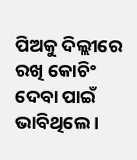ପିଅକୁ ଦିଲ୍ଲୀରେ ରଖି କୋଚିଂ ଦେବା ପାଇଁ ଭାବିଥିଲେ ।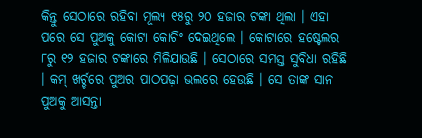କିନ୍ତୁ ସେଠାରେ ରହିବା ମୂଲ୍ୟ ୧୫ରୁ ୨୦ ହଜାର ଟଙ୍କା ଥିଲା । ଏହା ପରେ ସେ ପୁଅକୁ କୋଟା କୋଚିଂ ଦେଇଥିଲେ । କୋଟାରେ ହଷ୍ଟେଲର ୮ରୁ ୧୨ ହଜାର ଟଙ୍କାରେ ମିଳିଯାଉଛି । ସେଠାରେ ସମସ୍ତ ସୁବିଧା ରହିଛି । କମ୍ ଖର୍ଚ୍ଚରେ ପୁଅର ପାଠପଢ଼ା ଭଲରେ ହେଉଛି । ସେ ତାଙ୍କ ସାନ ପୁଅକୁ ଆସନ୍ତା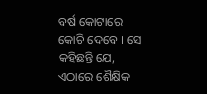ବର୍ଷ କୋଟାରେ କୋଚି ଦେବେ । ସେ କହିଛନ୍ତି ଯେ, ଏଠାରେ ଶୈକ୍ଷିକ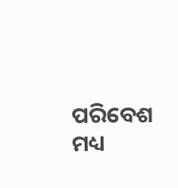ପରିବେଶ ମଧ୍ୟ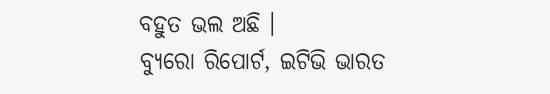ବହୁତ ଭଲ ଅଛି ।
ବ୍ୟୁରୋ ରିପୋର୍ଟ, ଇଟିଭି ଭାରତ